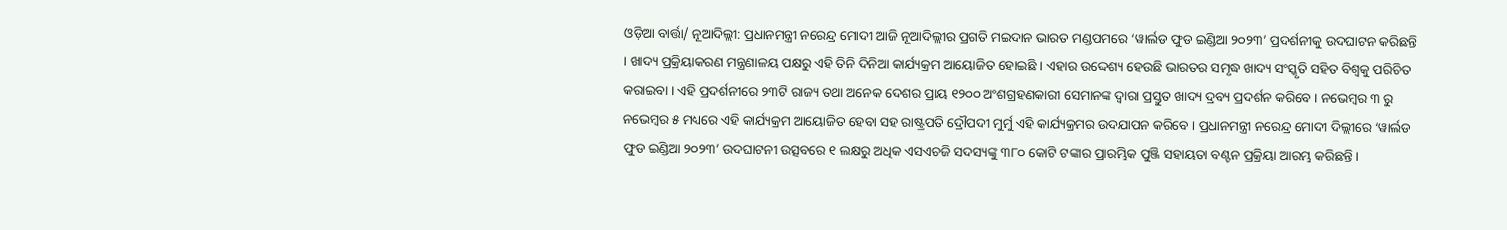ଓଡ଼ିଆ ବାର୍ତ୍ତା/ ନୂଆଦିଲ୍ଲୀ: ପ୍ରଧାନମନ୍ତ୍ରୀ ନରେନ୍ଦ୍ର ମୋଦୀ ଆଜି ନୂଆଦିଲ୍ଲୀର ପ୍ରଗତି ମଇଦାନ ଭାରତ ମଣ୍ଡପମରେ ‘ୱାର୍ଲଡ ଫୁଡ ଇଣ୍ଡିଆ ୨୦୨୩’ ପ୍ରଦର୍ଶନୀକୁ ଉଦଘାଟନ କରିଛନ୍ତି । ଖାଦ୍ୟ ପ୍ରକ୍ରିୟାକରଣ ମନ୍ତ୍ରଣାଳୟ ପକ୍ଷରୁ ଏହି ତିନି ଦିନିଆ କାର୍ଯ୍ୟକ୍ରମ ଆୟୋଜିତ ହୋଇଛି । ଏହାର ଉଦ୍ଦେଶ୍ୟ ହେଉଛି ଭାରତର ସମୃଦ୍ଧ ଖାଦ୍ୟ ସଂସ୍କୃତି ସହିତ ବିଶ୍ୱକୁ ପରିଚିତ କରାଇବା । ଏହି ପ୍ରଦର୍ଶନୀରେ ୨୩ଟି ରାଜ୍ୟ ତଥା ଅନେକ ଦେଶର ପ୍ରାୟ ୧୨୦୦ ଅଂଶଗ୍ରହଣକାରୀ ସେମାନଙ୍କ ଦ୍ବାରା ପ୍ରସ୍ତୁତ ଖାଦ୍ୟ ଦ୍ରବ୍ୟ ପ୍ରଦର୍ଶନ କରିବେ । ନଭେମ୍ବର ୩ ରୁ ନଭେମ୍ବର ୫ ମଧ୍ୟରେ ଏହି କାର୍ଯ୍ୟକ୍ରମ ଆୟୋଜିତ ହେବା ସହ ରାଷ୍ଟ୍ରପତି ଦ୍ରୌପଦୀ ମୁର୍ମୁ ଏହି କାର୍ଯ୍ୟକ୍ରମର ଉଦଯାପନ କରିବେ । ପ୍ରଧାନମନ୍ତ୍ରୀ ନରେନ୍ଦ୍ର ମୋଦୀ ଦିଲ୍ଲୀରେ ‘ୱାର୍ଲଡ ଫୁଡ ଇଣ୍ଡିଆ ୨୦୨୩’ ଉଦଘାଟନୀ ଉତ୍ସବରେ ୧ ଲକ୍ଷରୁ ଅଧିକ ଏସଏଚଜି ସଦସ୍ୟଙ୍କୁ ୩୮୦ କୋଟି ଟଙ୍କାର ପ୍ରାରମ୍ଭିକ ପୁଞ୍ଜି ସହାୟତା ବଣ୍ଟନ ପ୍ରକ୍ରିୟା ଆରମ୍ଭ କରିଛନ୍ତି ।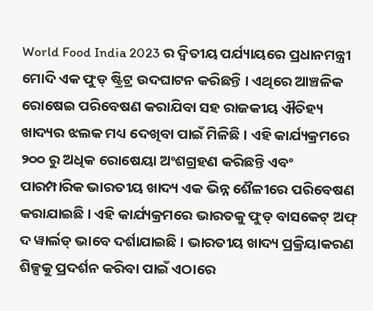World Food India 2023 ର ଦ୍ୱିତୀୟ ପର୍ଯ୍ୟାୟରେ ପ୍ରଧାନମନ୍ତ୍ରୀ ମୋଦି ଏକ ଫୁଡ୍ ଷ୍ଟ୍ରିଟ୍ର ଉଦଘାଟନ କରିଛନ୍ତି । ଏଥିରେ ଆଞ୍ଚଳିକ ରୋଷେଇ ପରିବେଷଣ କରାଯିବା ସହ ରାଜକୀୟ ଐତିହ୍ୟ ଖାଦ୍ୟର ଝଲକ ମଧ୍ୟ ଦେଖିବା ପାଇଁ ମିଳିଛି । ଏହି କାର୍ଯ୍ୟକ୍ରମରେ ୨୦୦ ରୁ ଅଧିକ ରୋଷେୟା ଅଂଶଗ୍ରହଣ କରିଛନ୍ତି ଏବଂ ପାରମ୍ପାରିକ ଭାରତୀୟ ଖାଦ୍ୟ ଏକ ଭିନ୍ନ ଶୈଳୀରେ ପରିବେଷଣ କରାଯାଇଛି । ଏହି କାର୍ଯ୍ୟକ୍ରମରେ ଭାରତକୁ ଫୁଡ୍ ବାସକେଟ୍ ଅଫ୍ ଦ ୱାର୍ଲଡ୍ ଭାବେ ଦର୍ଶାଯାଇଛି । ଭାରତୀୟ ଖାଦ୍ୟ ପ୍ରକ୍ରିୟାକରଣ ଶିଳ୍ପକୁ ପ୍ରଦର୍ଶନ କରିବା ପାଇଁ ଏଠାରେ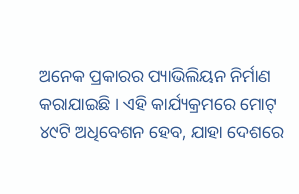ଅନେକ ପ୍ରକାରର ପ୍ୟାଭିଲିୟନ ନିର୍ମାଣ କରାଯାଇଛି । ଏହି କାର୍ଯ୍ୟକ୍ରମରେ ମୋଟ୍ ୪୯ଟି ଅଧିବେଶନ ହେବ, ଯାହା ଦେଶରେ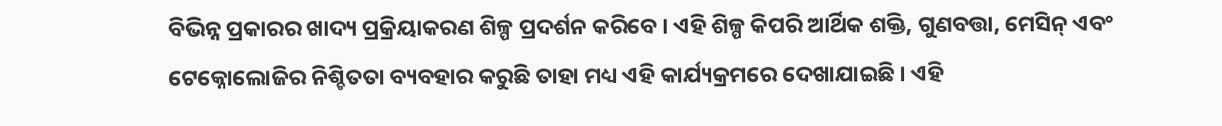ବିଭିନ୍ନ ପ୍ରକାରର ଖାଦ୍ୟ ପ୍ରକ୍ରିୟାକରଣ ଶିଳ୍ପ ପ୍ରଦର୍ଶନ କରିବେ । ଏହି ଶିଳ୍ପ କିପରି ଆର୍ଥିକ ଶକ୍ତି, ଗୁଣବତ୍ତା, ମେସିନ୍ ଏବଂ ଟେକ୍ନୋଲୋଜିର ନିଶ୍ଚିତତା ବ୍ୟବହାର କରୁଛି ତାହା ମଧ୍ୟ ଏହି କାର୍ଯ୍ୟକ୍ରମରେ ଦେଖାଯାଇଛି । ଏହି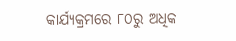କାର୍ଯ୍ୟକ୍ରମରେ ୮୦ରୁ ଅଧିକ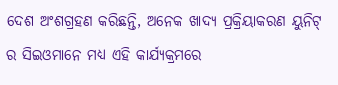ଦେଶ ଅଂଶଗ୍ରହଣ କରିଛନ୍ତି, ଅନେକ ଖାଦ୍ୟ ପ୍ରକ୍ରିୟାକରଣ ୟୁନିଟ୍ ର ସିଇଓମାନେ ମଧ୍ୟ ଏହି କାର୍ଯ୍ୟକ୍ରମରେ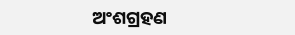ଅଂଶଗ୍ରହଣ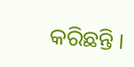କରିଛନ୍ତି ।